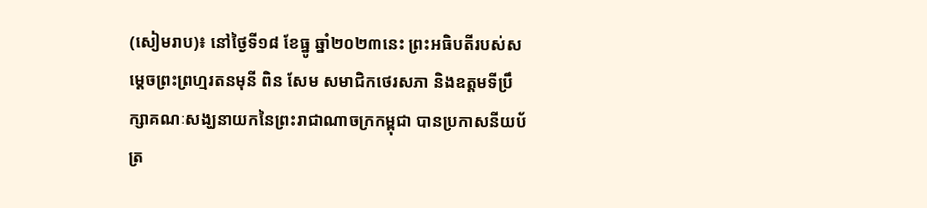(សៀមរាប)៖ នៅថ្ងៃទី១៨ ខែធ្នូ ឆ្នាំ២០២៣នេះ ព្រះអធិបតីរបស់សម្តេចព្រះព្រហ្មរតនមុនី ពិន សែម សមាជិកថេរសភា និងឧត្តមទីប្រឹក្សាគណៈសង្ឃនាយកនៃព្រះរាជាណាចក្រកម្ពុជា បានប្រកាសនីយប័ត្រ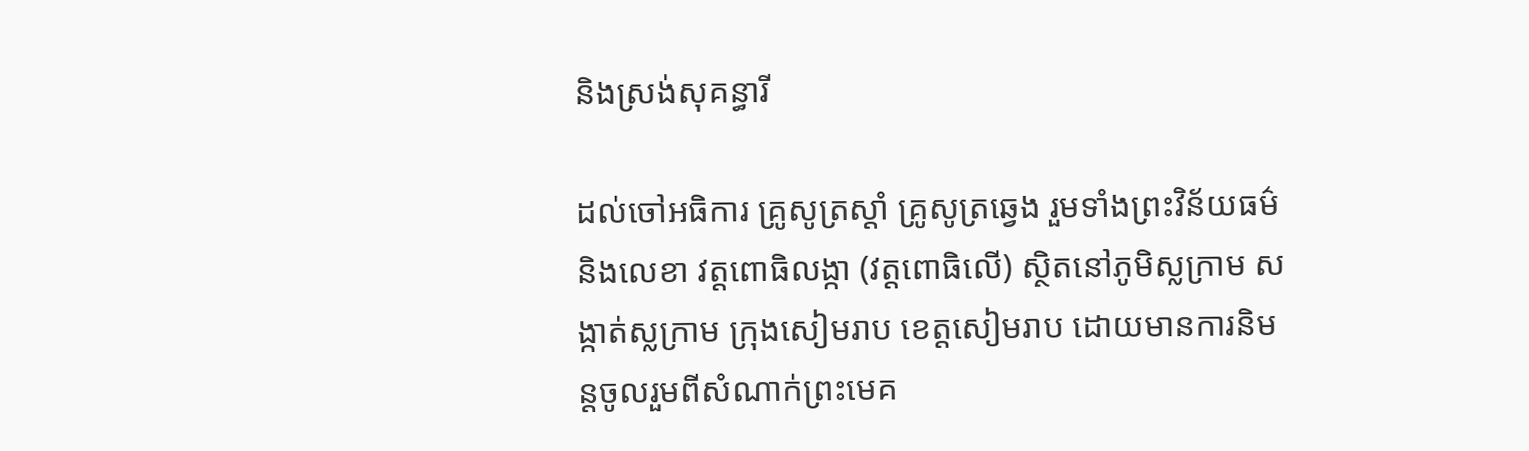និងស្រង់សុគន្ធារី

ដល់ចៅអធិការ គ្រូសូត្រស្តាំ គ្រូសូត្រឆ្វេង រួមទាំងព្រះវិន័យធម៌ និងលេខា វត្តពោធិលង្កា (វត្តពោធិលើ) ស្ថិតនៅភូមិស្លក្រាម សង្កាត់ស្លក្រាម ក្រុងសៀមរាប ខេត្តសៀមរាប ដោយមានការនិមន្តចូលរួមពីសំណាក់ព្រះមេគ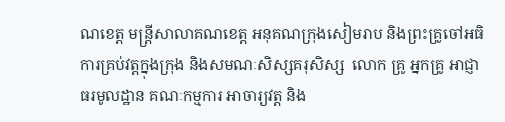ណខេត្ត មន្ត្រីសាលាគណខេត្ត អនុគណក្រុងសៀមរាប និងព្រះគ្រូចៅអធិការគ្រប់វត្តក្នុងក្រុង និងសមណៈសិស្សគរុសិស្ស  លោក គ្រូ អ្នកគ្រូ អាជ្ញាធរមូលដ្ឋាន គណៈកម្មការ អាចារ្យវត្ត និង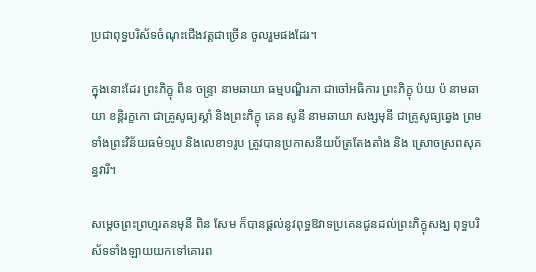ប្រជាពុទ្ធបរិស័ទចំណុះជើងវត្តជាច្រើន ចូលរួមផងដែរ។

ក្នុងនោះដែរ ព្រះភិក្ខុ ពិន ចន្ទ្រា នាមឆាយា ធម្មបណ្ឌិរភា ជាចៅអធិការ ព្រះភិក្ខុ ប៉យ ប៉ នាមឆាយា ខន្តិរក្ខកោ ជាគ្រូសូធ្យស្តាំ និងព្រះភិក្ខុ គេន សូនី នាមឆាយា សង្សមុនី ជាគ្រូសូធ្យឆ្វេង ព្រមទាំងព្រះវិន័យធម៌១រូប និងលេខា១រូប ត្រូវបានប្រកាសនីយប័ត្រតែងតាំង និង ស្រោចស្រពសុគន្ធវារី។

សម្តេចព្រះព្រហ្មរតនមុនី ពិន សែម ក៏បានផ្តល់នូវពុទ្ធឱវាទប្រគេនជូនដល់ព្រះភិក្ខុសង្ឃ ពុទ្ធបរិស័ទទាំងឡាយយកទៅគោរព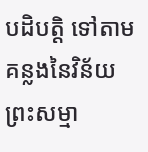បដិបត្តិ ទៅតាមគន្លងនៃវិន័យព្រះសម្មា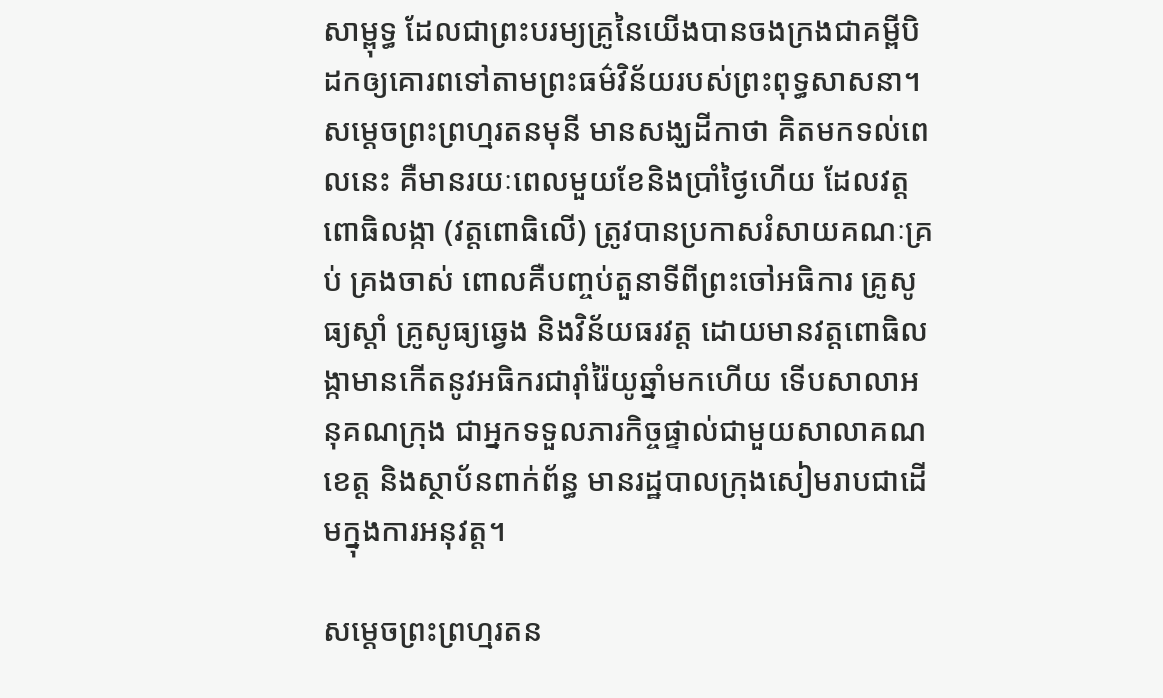សាម្ពុទ្ធ ដែលជាព្រះបរម្យគ្រូនៃយើងបានចងក្រងជាគម្ពីបិដកឲ្យគោរពទៅតាមព្រះធម៌វិន័យរបស់ព្រះពុទ្ធសាសនា។ សម្តេចព្រះព្រហ្មរតនមុនី មានសង្ឃដីកាថា គិតមកទល់ពេលនេះ គឺមានរយៈពេលមួយខែនិងប្រាំថ្ងៃហើយ ដែលវត្តពោធិលង្កា (វត្តពោធិលើ) ត្រូវបានប្រកាសរំសាយគណៈគ្រប់ គ្រងចាស់ ពោលគឺបញ្ចប់តួនាទីពីព្រះចៅអធិការ គ្រូសូធ្យស្តាំ គ្រូសូធ្យឆ្វេង និងវិន័យធរវត្ត ដោយមានវត្តពោធិលង្កាមានកើតនូវអធិករជារ៉ាំរ៉ៃយូឆ្នាំមកហើយ ទើបសាលាអនុគណក្រុង ជាអ្នកទទួលភារកិច្ចផ្ទាល់ជាមួយសាលាគណខេត្ត និងស្ថាប័នពាក់ព័ន្ធ មានរដ្ឋបាលក្រុងសៀមរាបជាដើមក្នុងការអនុវត្ត។

សម្តេចព្រះព្រហ្មរតន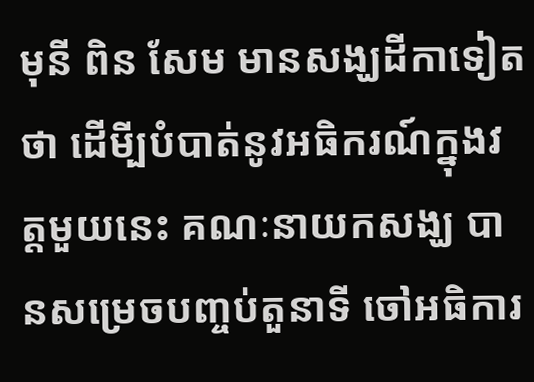មុនី ពិន សែម មានសង្ឃដីកាទៀតថា ដើមី្បបំបាត់នូវអធិករណ៍ក្នុងវត្តមួយនេះ គណៈនាយកសង្ឃ បានសម្រេចបញ្ចប់តួនាទី ចៅអធិការ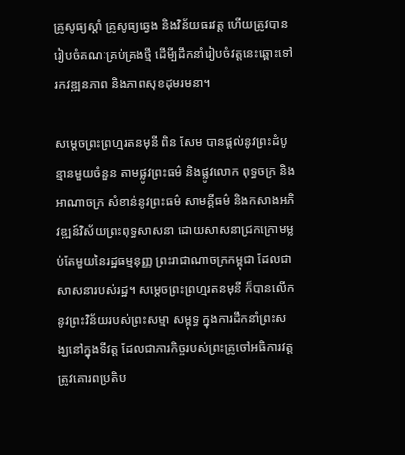គ្រូសូធ្យស្តាំ គ្រូសូធ្យឆ្វេង និងវិន័យធរវត្ត ហើយត្រូវបានរៀបចំគណៈគ្រប់គ្រងថ្មី ដើមី្បដឹកនាំរៀបចំវត្តនេះឆ្ពោះទៅរកវឌ្ឍនភាព និងភាពសុខដុមរមនា។

សម្តេចព្រះព្រហ្មរតនមុនី ពិន សែម បានផ្តល់នូវព្រះដំបូន្មានមួយចំនួន តាមផ្លូវព្រះធម៌ និងផ្លូវលោក ពុទ្ធចក្រ និងអាណាចក្រ សំខាន់នូវព្រះធម៌ សាមគ្គីធម៌ និងកសាងអភិវឌ្ឍន៍វិស័យព្រះពុទ្ធសាសនា ដោយសាសនាជ្រកក្រោមម្លប់តែមួយនៃរដ្ឋធម្មនុញ្ញ ព្រះរាជាណាចក្រកម្ពុជា ដែលជាសាសនារបស់រដ្ឋ។ សម្តេចព្រះព្រហ្មរតនមុនី ក៏បានលើកនូវព្រះវិន័យរបស់ព្រះសម្មា សម្ពុទ្ធ ក្នុងការដឹកនាំព្រះសង្ឃនៅក្នុងទីវត្ត ដែលជាភារកិច្ចរបស់ព្រះគ្រូចៅអធិការវត្ត ត្រូវគោរពប្រតិប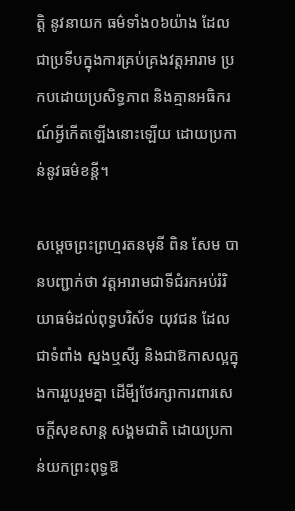ត្តិ នូវនាយក ធម៌ទាំង០៦យ៉ាង ដែលជាប្រទីបក្នុងការគ្រប់គ្រងវត្តអារាម ប្រកបដោយប្រសិទ្ធភាព និងគ្មានអធិករណ៍អ្វីកើតឡើងនោះឡើយ ដោយប្រកាន់នូវធម៌ខន្តី។

សម្តេចព្រះព្រហ្មរតនមុនី ពិន សែម បានបញ្ជាក់ថា វត្តអារាមជាទីជំរកអប់រំរិយាធម៌ដល់ពុទ្ធបរិស័ទ យុវជន ដែលជាទំពាំង ស្នងឬសី្ស និងជាឱកាសល្អក្នុងការរួបរួមគ្នា ដើមី្បថែរក្សាការពារសេចក្តីសុខសាន្ត សង្គមជាតិ ដោយប្រកាន់យកព្រះពុទ្ធឱ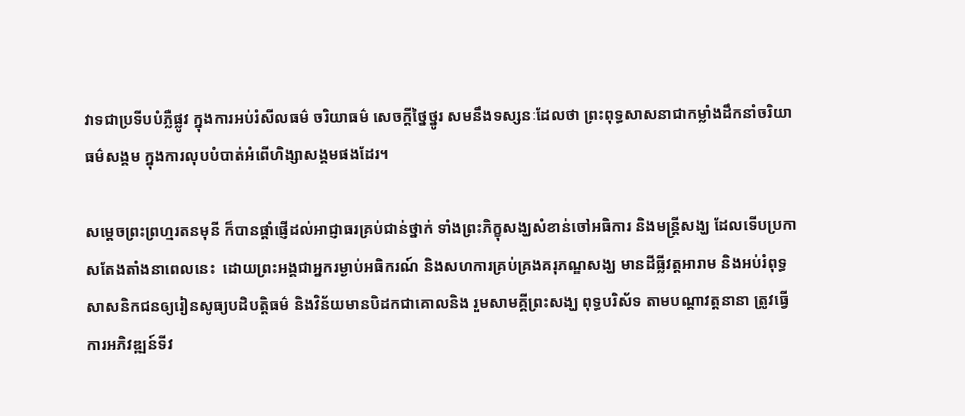វាទជាប្រទីបបំភ្លឺផ្លូវ ក្នុងការអប់រំសីលធម៌ ចរិយាធម៌ សេចក្តីថ្នៃថ្នូរ សមនឹងទស្សនៈដែលថា ព្រះពុទ្ធសាសនាជាកម្លាំងដឹកនាំចរិយាធម៌សង្គម ក្នុងការលុបបំបាត់អំពើហិង្សាសង្គមផងដែរ។

សម្តេចព្រះព្រហ្មរតនមុនី ក៏បានផ្តាំផ្ញើដល់អាជ្ញាធរគ្រប់ជាន់ថ្នាក់ ទាំងព្រះភិក្ខុសង្ឃសំខាន់ចៅអធិការ និងមន្ត្រីសង្ឃ ដែលទើបប្រកាសតែងតាំងនាពេលនេះ  ដោយព្រះអង្គជាអ្នករម្ងាប់អធិករណ៍ និងសហការគ្រប់គ្រងគរុភណ្ឌសង្ឃ មានដីធ្លីវត្តអារាម និងអប់រំពុទ្ធសាសនិកជនឲ្យរៀនសូធ្យបដិបត្តិធម៌ និងវិន័យមានបិដកជាគោលនិង រួមសាមគ្គីព្រះសង្ឃ ពុទ្ធបរិស័ទ តាមបណ្តាវត្តនានា ត្រូវធ្វើការអភិវឌ្ឍន៍ទីវ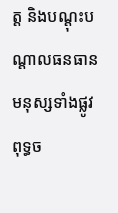ត្ត និងបណ្តុះបណ្តាលធនធានមនុស្សទាំងផ្លូវពុទ្ធច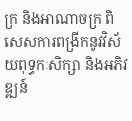ក្រ និងអាណាចក្រ ពិសេសការពង្រីកនូវវិស័យពុទ្ធកៈសិក្សា និងអភិវឌ្ឍន៍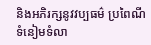និងអភិរក្សនូវវប្បធម៌ ប្រពៃណី ទំនៀមទំលា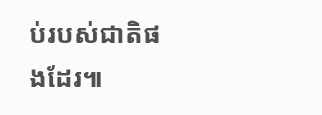ប់របស់ជាតិផងដែរ៕